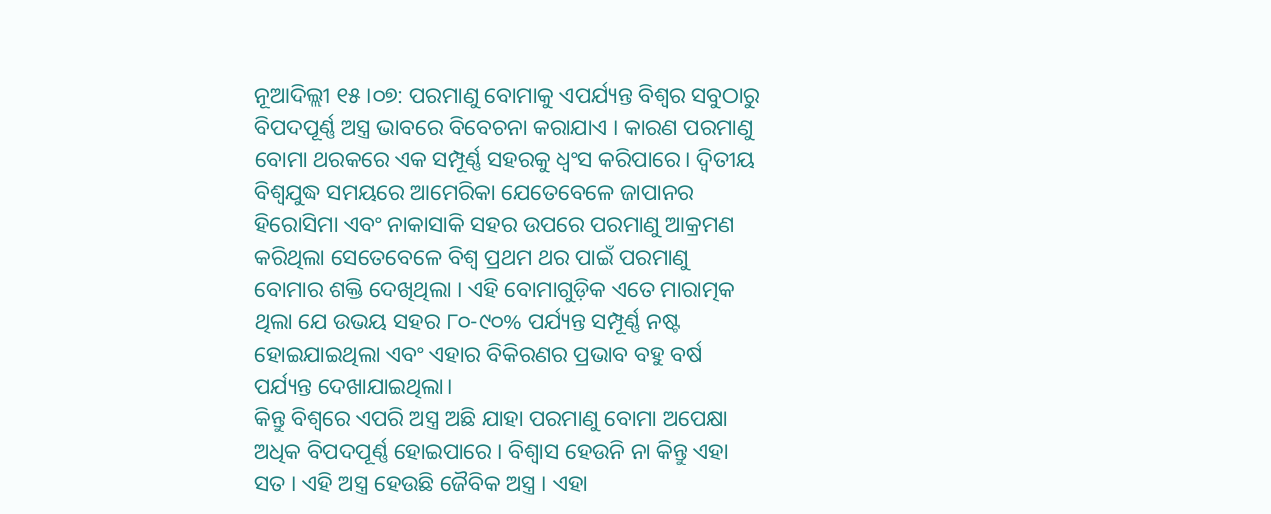ନୂଆଦିଲ୍ଲୀ ୧୫।୦୭: ପରମାଣୁ ବୋମାକୁ ଏପର୍ଯ୍ୟନ୍ତ ବିଶ୍ୱର ସବୁଠାରୁ ବିପଦପୂର୍ଣ୍ଣ ଅସ୍ତ୍ର ଭାବରେ ବିବେଚନା କରାଯାଏ । କାରଣ ପରମାଣୁ ବୋମା ଥରକରେ ଏକ ସମ୍ପୂର୍ଣ୍ଣ ସହରକୁ ଧ୍ୱଂସ କରିପାରେ। ଦ୍ୱିତୀୟ ବିଶ୍ୱଯୁଦ୍ଧ ସମୟରେ ଆମେରିକା ଯେତେବେଳେ ଜାପାନର ହିରୋସିମା ଏବଂ ନାକାସାକି ସହର ଉପରେ ପରମାଣୁ ଆକ୍ରମଣ କରିଥିଲା ସେତେବେଳେ ବିଶ୍ୱ ପ୍ରଥମ ଥର ପାଇଁ ପରମାଣୁ ବୋମାର ଶକ୍ତି ଦେଖିଥିଲା । ଏହି ବୋମାଗୁଡ଼ିକ ଏତେ ମାରାତ୍ମକ ଥିଲା ଯେ ଉଭୟ ସହର ୮୦-୯୦% ପର୍ଯ୍ୟନ୍ତ ସମ୍ପୂର୍ଣ୍ଣ ନଷ୍ଟ ହୋଇଯାଇଥିଲା ଏବଂ ଏହାର ବିକିରଣର ପ୍ରଭାବ ବହୁ ବର୍ଷ ପର୍ଯ୍ୟନ୍ତ ଦେଖାଯାଇଥିଲା।
କିନ୍ତୁ ବିଶ୍ୱରେ ଏପରି ଅସ୍ତ୍ର ଅଛି ଯାହା ପରମାଣୁ ବୋମା ଅପେକ୍ଷା ଅଧିକ ବିପଦପୂର୍ଣ୍ଣ ହୋଇପାରେ । ବିଶ୍ବାସ ହେଉନି ନା କିନ୍ତୁ ଏହା ସତ । ଏହି ଅସ୍ତ୍ର ହେଉଛି ଜୈବିକ ଅସ୍ତ୍ର । ଏହା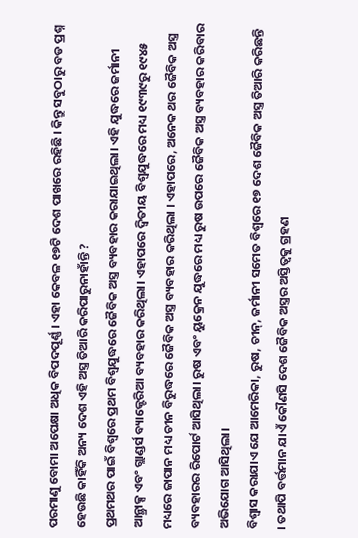ପରମାଣୁ ବୋମା ଅପେକ୍ଷା ଅଧିକ ବିପଦପୂର୍ଣ୍ଣ । ଏହା କେବଳ ୧୭ଟି ଦେଶ ପାଖରେ ରହିଛି । କିନ୍ତୁ ସବୁଠାରୁ ବଡ ପ୍ରଶ୍ନ ହେଉଛି କାହିଁକି ଅନ୍ୟ ଦେଶ ଏହି ଅସ୍ତ୍ର ତିଆରି କରିପାରୁନାହାଁନ୍ତି ?
ପ୍ରଥମଥର ପାଇଁ ବିଶ୍ବରେ ପ୍ରଥମ ବିଶ୍ୱଯୁଦ୍ଧରେ ଜୈବିକ ଅସ୍ତ୍ର ବ୍ୟବହାର କରାଯାଇଥିଲା। ଏହି ଯୁଦ୍ଧରେ ଜର୍ମାନୀ ଆନ୍ଥ୍ରାକ୍ସ ଏବଂ ଗ୍ଲାଣ୍ଡର୍ସ ବ୍ୟାକ୍ଟେରିଆ ବ୍ୟବହାର କରିଥିଲା। ଏହାପରେ ଦ୍ୱିତୀୟ ବିଶ୍ୱଯୁଦ୍ଧରେ ମଧ୍ୟ ୧୯୩୯ରୁ ୧୯୪୫ ମଧ୍ୟରେ ଜାପାନ ମଧ୍ୟ ଚୀନ ବିରୁଦ୍ଧରେ ଜୈବିକ ଅସ୍ତ୍ର ବ୍ୟବହାର କରିଥିଲା । ଏହାପରେ, ଅନେକ ଥର ଜୈବିକ ଅସ୍ତ୍ର ବ୍ୟବହାରର ରିପୋର୍ଟ ଆସିଥିଲା। ରୁଷ ଏବଂ ୟୁକ୍ରେନ ଯୁଦ୍ଧରେ ମଧ୍ୟ ରୁଷ ଉପରେ ଜୈବିକ ଅସ୍ତ୍ର ବ୍ୟବହାର କରିବାର ଅଭିଯୋଗ ଆସିଥିଲା।
ବିଶ୍ୱାସ କରାଯାଏ ଯେ ଆମେରିକା, ରୁଷ, ଚୀନ୍, ଜର୍ମାନୀ ସମେତ ବିଶ୍ୱରେ ୧୭ ଦେଶ ଜୈବିକ ଅସ୍ତ୍ର ତିଆରି କରିଛନ୍ତି । ତଥାପି ବର୍ତ୍ତମାନ ଯାଏଁ କୌଣସି ଦେଶ ଜୈବିକ ଅସ୍ତ୍ରର ଅସ୍ତିତ୍ୱକୁ ଗ୍ରହଣ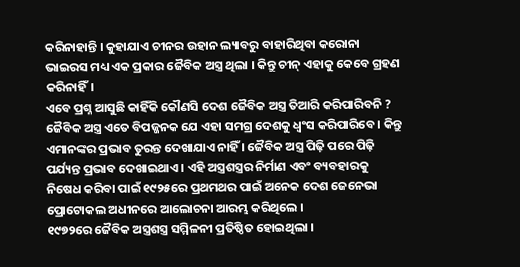କରିନାହାନ୍ତି । କୁହାଯାଏ ଚୀନର ଉହାନ ଲ୍ୟାବରୁ ବାହାରିଥିବା କରୋନା ଭାଇରସ ମଧ୍ୟ ଏକ ପ୍ରକାର ଜୈବିକ ଅସ୍ତ୍ର ଥିଲା । କିନ୍ତୁ ଚୀନ୍ ଏହାକୁ କେବେ ଗ୍ରହଣ କରିନାହିଁ।
ଏବେ ପ୍ରଶ୍ନ ଆସୁଛି କାହିଁକି କୌଣସି ଦେଶ ଜୈବିକ ଅସ୍ତ୍ର ତିଆରି କରିପାରିବନି ? ଜୈବିକ ଅସ୍ତ୍ର ଏତେ ବିପଜ୍ଜନକ ଯେ ଏହା ସମଗ୍ର ଦେଶକୁ ଧ୍ୱଂସ କରିପାରିବେ । କିନ୍ତୁ ଏମାନଙ୍କର ପ୍ରଭାବ ତୁରନ୍ତ ଦେଖାଯାଏ ନାହିଁ । ଜୈବିକ ଅସ୍ତ୍ର ପିଢ଼ି ପରେ ପିଢ଼ି ପର୍ଯ୍ୟନ୍ତ ପ୍ରଭାବ ଦେଖାଇଥାଏ । ଏହି ଅସ୍ତ୍ରଶସ୍ତ୍ରର ନିର୍ମାଣ ଏବଂ ବ୍ୟବହାରକୁ ନିଷେଧ କରିବା ପାଇଁ ୧୯୨୫ରେ ପ୍ରଥମଥର ପାଇଁ ଅନେକ ଦେଶ ଜେନେଭା ପ୍ରୋଟୋକଲ ଅଧୀନରେ ଆଲୋଚନା ଆରମ୍ଭ କରିଥିଲେ ।
୧୯୭୨ରେ ଜୈବିକ ଅସ୍ତ୍ରଶସ୍ତ୍ର ସମ୍ମିଳନୀ ପ୍ରତିଷ୍ଠିତ ହୋଇଥିଲା ।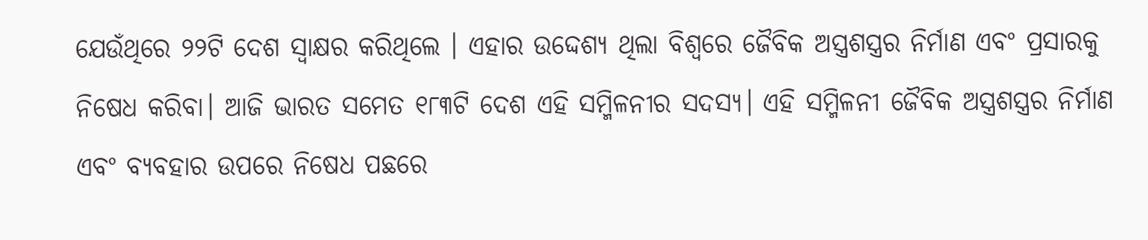ଯେଉଁଥିରେ ୨୨ଟି ଦେଶ ସ୍ୱାକ୍ଷର କରିଥିଲେ । ଏହାର ଉଦ୍ଦେଶ୍ୟ ଥିଲା ବିଶ୍ୱରେ ଜୈବିକ ଅସ୍ତ୍ରଶସ୍ତ୍ରର ନିର୍ମାଣ ଏବଂ ପ୍ରସାରକୁ ନିଷେଧ କରିବା। ଆଜି ଭାରତ ସମେତ ୧୮୩ଟି ଦେଶ ଏହି ସମ୍ମିଳନୀର ସଦସ୍ୟ। ଏହି ସମ୍ମିଳନୀ ଜୈବିକ ଅସ୍ତ୍ରଶସ୍ତ୍ରର ନିର୍ମାଣ ଏବଂ ବ୍ୟବହାର ଉପରେ ନିଷେଧ ପଛରେ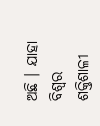ଅଛି । ଯାହା ବିଶ୍ୱର ଶକ୍ତିଶାଳୀ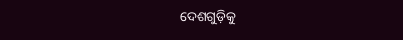ଦେଶଗୁଡ଼ିକୁ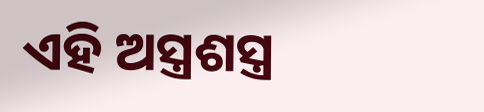ଏହି ଅସ୍ତ୍ରଶସ୍ତ୍ର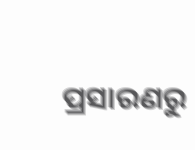ପ୍ରସାରଣରୁ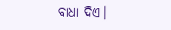ବାଧା ଦିଏ।